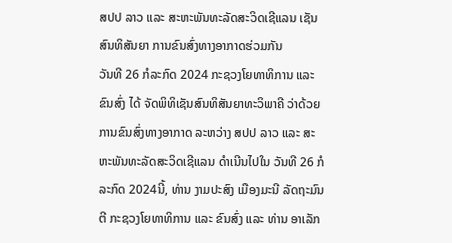ສປປ ລາວ ແລະ ສະຫະພັນທະລັດສະວິດເຊີແລນ ເຊັນສົນທິສັນຍາ ການຂົນສົ່ງທາງອາກາດຮ່ວມກັນ
ວັນທີ 26 ກໍລະກົດ 2024 ກະຊວງໂຍທາທິການ ແລະ ຂົນສົ່ງ ໄດ້ ຈັດພິທິເຊັນສົນທິສັນຍາທະວິພາຄີ ວ່າດ້ວຍການຂົນສົ່ງທາງອາກາດ ລະຫວ່າງ ສປປ ລາວ ແລະ ສະຫະພັນທະລັດສະວິດເຊີແລນ ດຳເນີນໄປໃນ ວັນທີ 26 ກໍລະກົດ 2024ນີ້, ທ່ານ ງາມປະສົງ ເມືອງມະນີ ລັດຖະມົນຕີ ກະຊວງໂຍທາທິການ ແລະ ຂົນສົ່ງ ແລະ ທ່ານ ອາເລັກ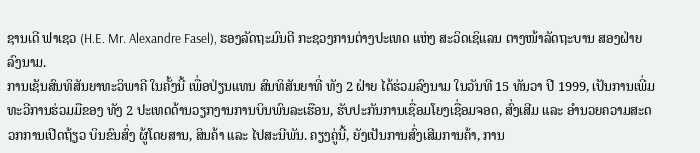ຊານເດີ ຟາເຊວ (H.E. Mr. Alexandre Fasel), ຮອງລັດຖະມົນຕີ ກະຊວງການຕ່າງປະເທດ ແຫ່ງ ສະວິດເຊິແລນ ຕາງໜ້າລັດຖະບານ ສອງຝ່າຍ ລົງນາມ.
ການເຊັນສົນທິສັນຍາທະວິພາຄີ ໃນຄັ້ງນີ້ ເພື່ອປ່ຽນແທນ ສົນທິສັນຍາທີ່ ທັງ 2 ຝ່າຍ ໄດ້ຮ່ວມລົງນາມ ໃນວັນທີ 15 ທັນວາ ປີ 1999, ເປັນການເພີ່ມທະວີການຮ່ວມມືຂອງ ທັງ 2 ປະເທດດ້ານວຽກງານການບິນພົນລະເຮືອນ, ຮັບປະກັນການເຊື່ອມໂຍງເຊື່ອມຈອດ, ສົ່ງເສີມ ແລະ ອຳນວຍຄວາມສະດວກການເປີດຖ້ຽວ ບິນຂົນສົ່ງ ຜູ້ໂດຍສານ, ສິນຄ້າ ແລະ ໄປສະນີພັນ. ຄຽງຄູ່ນີ້, ຍັງເປັນການສົ່ງເສີມການຄ້າ, ການ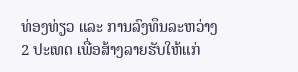ທ່ອງທ່ຽວ ແລະ ການລົງທຶນລະຫວ່າງ 2 ປະເທດ ເພື່ອສ້າງລາຍຮັບໃຫ້ແກ່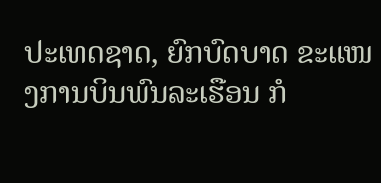ປະເທດຊາດ, ຍົກບົດບາດ ຂະແໜງການບິນພົນລະເຮືອນ ກໍ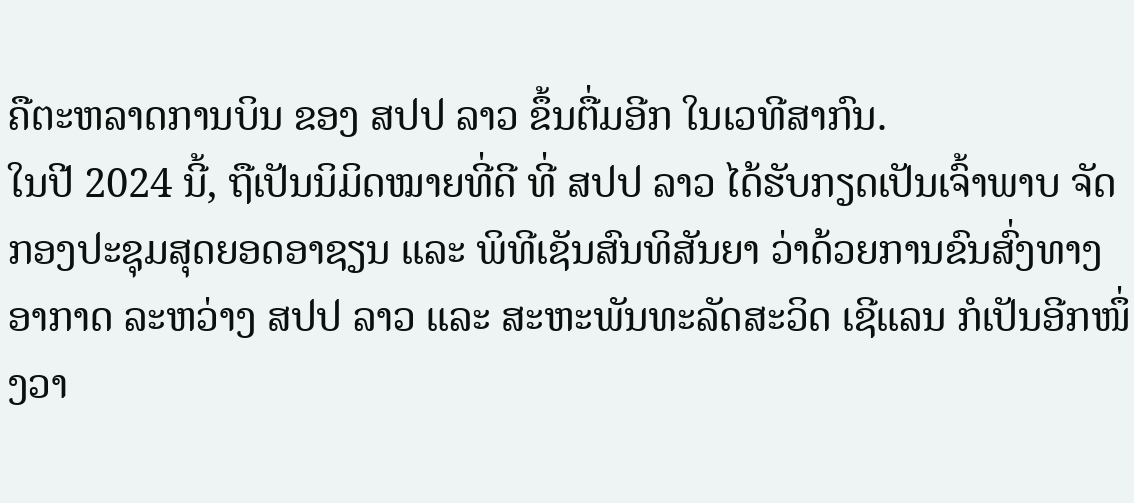ຄືຕະຫລາດການບິນ ຂອງ ສປປ ລາວ ຂຶ້ນຕື່ມອີກ ໃນເວທີສາກົນ.
ໃນປີ 2024 ນີ້, ຖືເປັນນິມິດໝາຍທີ່ດີ ທີ່ ສປປ ລາວ ໄດ້ຮັບກຽດເປັນເຈົ້າພາບ ຈັດກອງປະຊຸມສຸດຍອດອາຊຽນ ແລະ ພິທີເຊັນສົນທິສັນຍາ ວ່າດ້ວຍການຂົນສົ່ງທາງອາກາດ ລະຫວ່າງ ສປປ ລາວ ແລະ ສະຫະພັນທະລັດສະວິດ ເຊີແລນ ກໍເປັນອີກໜຶ່ງວາ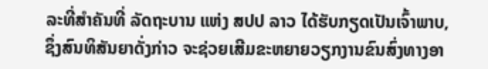ລະທີ່ສຳຄັນທີ່ ລັດຖະບານ ແຫ່ງ ສປປ ລາວ ໄດ້ຮັບກຽດເປັນເຈົ້າພາບ, ຊຶ່ງສົນທິສັນຍາດັ່ງກ່າວ ຈະຊ່ວຍເສີມຂະຫຍາຍວຽກງານຂົນສົ່ງທາງອາ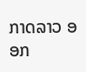ກາດລາວ ອອກ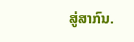ສູ່ສາກົນ.